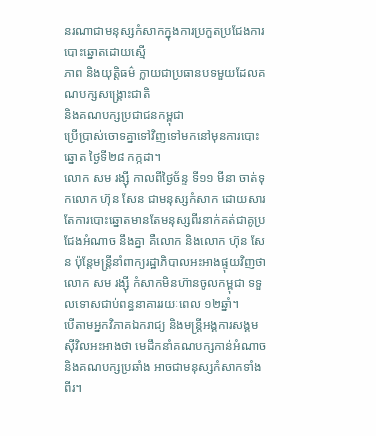នរណាជាមនុស្សកំសាកក្នុងការប្រកួតប្រជែងការបោះឆ្នោតដោយស្មើ
ភាព និងយុត្តិធម៌ ក្លាយជាប្រធានបទមួយដែលគណបក្សសង្គ្រោះជាតិ
និងគណបក្សប្រជាជនកម្ពុជា
ប្រើប្រាស់ចោទគ្នាទៅវិញទៅមកនៅមុនការបោះឆ្នោត ថ្ងៃទី២៨ កក្កដា។
លោក សម រង្ស៊ី កាលពីថ្ងៃច័ន្ទ ទី១១ មីនា ចាត់ទុកលោក ហ៊ុន សែន ជាមនុស្សកំសាក ដោយសារតែការបោះឆ្នោតមានតែមនុស្សពីរនាក់គត់ជាគូប្រជែងអំណាច នឹងគ្នា គឺលោក និងលោក ហ៊ុន សែន ប៉ុន្តែមន្ត្រីនាំពាក្យរដ្ឋាភិបាលអះអាងផ្ទុយវិញថា លោក សម រង្ស៊ី កំសាកមិនហ៊ានចូលកម្ពុជា ទទួលទោសជាប់ពន្ធនាគាររយៈពេល ១២ឆ្នាំ។
បើតាមអ្នកវិភាគឯករាជ្យ និងមន្ត្រីអង្គការសង្គមស៊ីវិលអះអាងថា មេដឹកនាំគណបក្សកាន់អំណាច និងគណបក្សប្រឆាំង អាចជាមនុស្សកំសាកទាំងពីរ។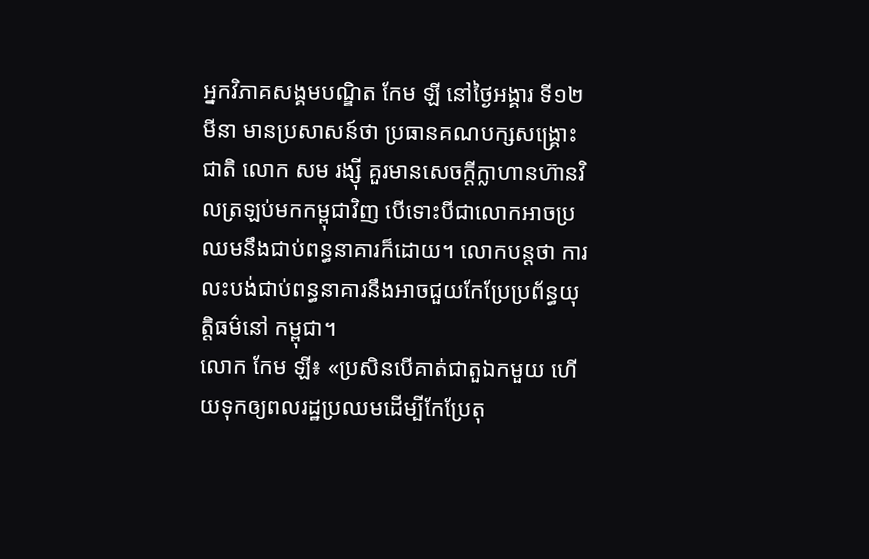អ្នកវិភាគសង្គមបណ្ឌិត កែម ឡី នៅថ្ងៃអង្គារ ទី១២ មីនា មានប្រសាសន៍ថា ប្រធានគណបក្សសង្គ្រោះជាតិ លោក សម រង្ស៊ី គួរមានសេចក្ដីក្លាហានហ៊ានវិលត្រឡប់មកកម្ពុជាវិញ បើទោះបីជាលោកអាចប្រឈមនឹងជាប់ពន្ធនាគារក៏ដោយ។ លោកបន្តថា ការលះបង់ជាប់ពន្ធនាគារនឹងអាចជួយកែប្រែប្រព័ន្ធយុត្តិធម៌នៅ កម្ពុជា។
លោក កែម ឡី៖ «ប្រសិនបើគាត់ជាតួឯកមួយ ហើយទុកឲ្យពលរដ្ឋប្រឈមដើម្បីកែប្រែតុ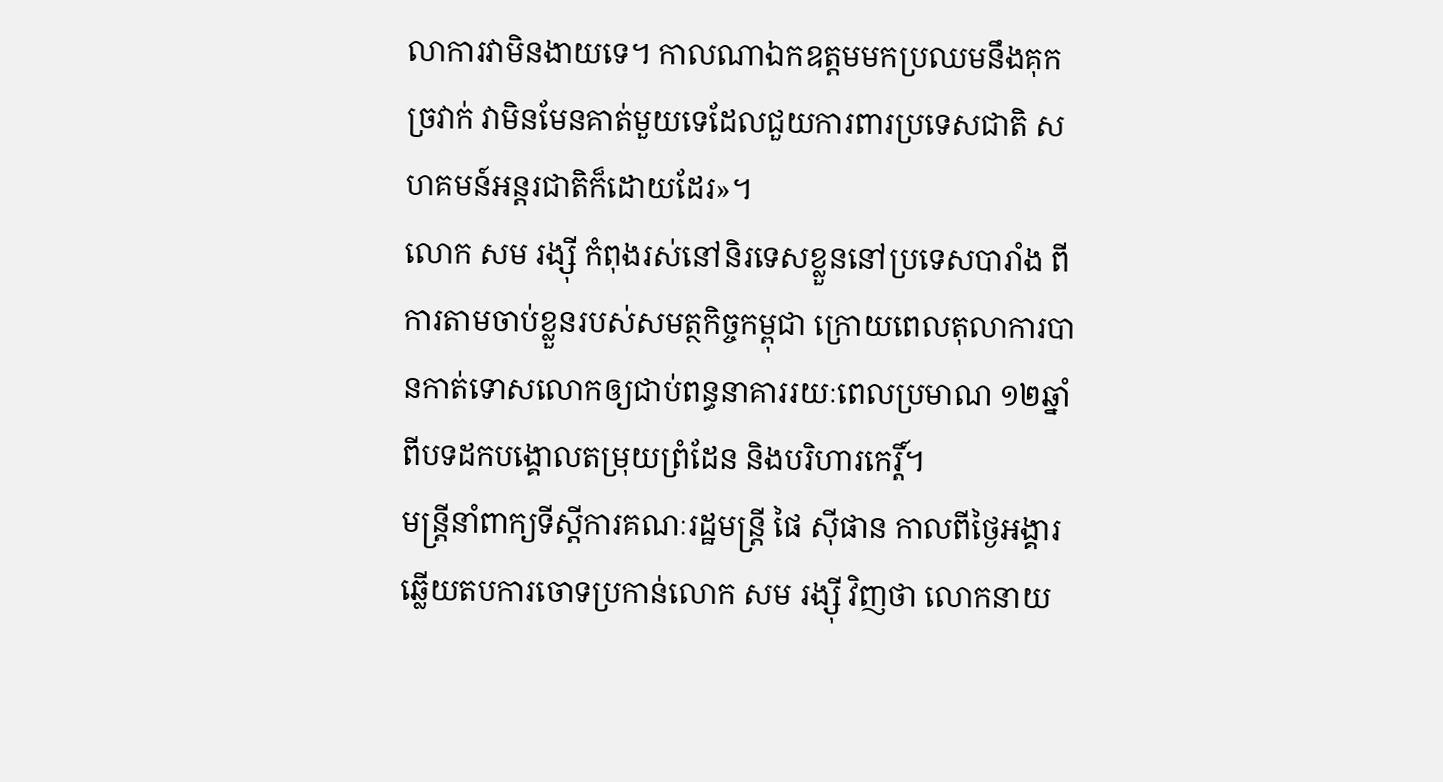លាការវាមិនងាយទេ។ កាលណាឯកឧត្ដមមកប្រឈមនឹងគុកច្រវាក់ វាមិនមែនគាត់មួយទេដែលជួយការពារប្រទេសជាតិ សហគមន៍អន្តរជាតិក៏ដោយដែរ»។
លោក សម រង្ស៊ី កំពុងរស់នៅនិរទេសខ្លួននៅប្រទេសបារាំង ពីការតាមចាប់ខ្លួនរបស់សមត្ថកិច្ចកម្ពុជា ក្រោយពេលតុលាការបានកាត់ទោសលោកឲ្យជាប់ពន្ធនាគាររយៈពេលប្រមាណ ១២ឆ្នាំ ពីបទដកបង្គោលតម្រុយព្រំដែន និងបរិហារកេរ្តិ៍។
មន្ត្រីនាំពាក្យទីស្ដីការគណៈរដ្ឋមន្ត្រី ផៃ ស៊ីផាន កាលពីថ្ងៃអង្គារ ឆ្លើយតបការចោទប្រកាន់លោក សម រង្ស៊ី វិញថា លោកនាយ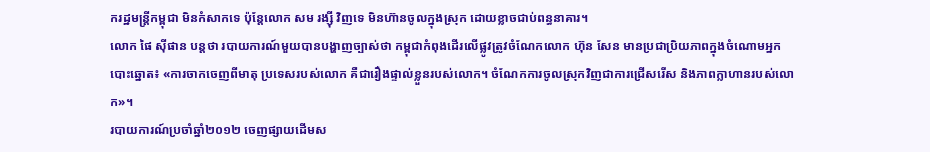ករដ្ឋមន្ត្រីកម្ពុជា មិនកំសាកទេ ប៉ុន្តែលោក សម រង្ស៊ី វិញទេ មិនហ៊ានចូលក្នុងស្រុក ដោយខ្លាចជាប់ពន្ធនាគារ។
លោក ផៃ ស៊ីផាន បន្តថា របាយការណ៍មួយបានបង្ហាញច្បាស់ថា កម្ពុជាកំពុងដើរលើផ្លូវត្រូវចំណែកលោក ហ៊ុន សែន មានប្រជាប្រិយភាពក្នុងចំណោមអ្នកបោះឆ្នោត៖ «ការចាកចេញពីមាតុ ប្រទេសរបស់លោក គឺជារឿងផ្ទាល់ខ្លួនរបស់លោក។ ចំណែកការចូលស្រុកវិញជាការជ្រើសរើស និងភាពក្លាហានរបស់លោក»។
របាយការណ៍ប្រចាំឆ្នាំ២០១២ ចេញផ្សាយដើមស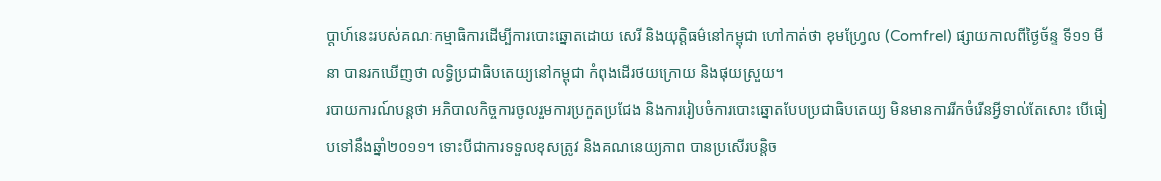ប្ដាហ៍នេះរបស់គណៈកម្មាធិការដើម្បីការបោះឆ្នោតដោយ សេរី និងយុត្តិធម៌នៅកម្ពុជា ហៅកាត់ថា ខុមហ្រ្វែល (Comfrel) ផ្សាយកាលពីថ្ងៃច័ន្ទ ទី១១ មីនា បានរកឃើញថា លទ្ធិប្រជាធិបតេយ្យនៅកម្ពុជា កំពុងដើរថយក្រោយ និងផុយស្រួយ។
របាយការណ៍បន្តថា អភិបាលកិច្ចការចូលរួមការប្រកួតប្រជែង និងការរៀបចំការបោះឆ្នោតបែបប្រជាធិបតេយ្យ មិនមានការរីកចំរើនអ្វីទាល់តែសោះ បើធៀបទៅនឹងឆ្នាំ២០១១។ ទោះបីជាការទទួលខុសត្រូវ និងគណនេយ្យភាព បានប្រសើរបន្តិច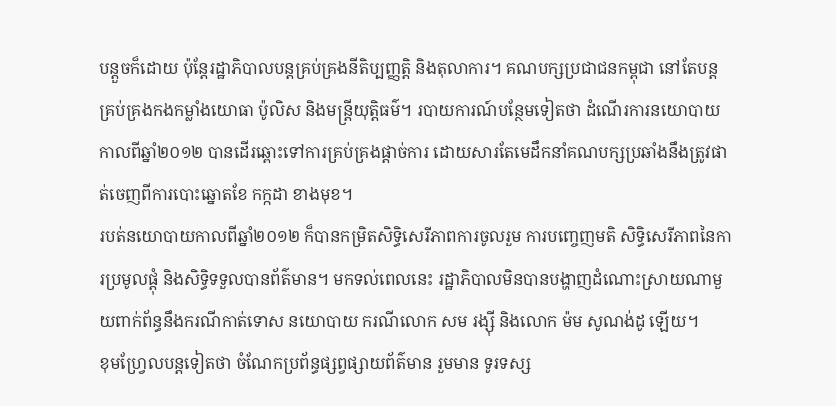បន្តួចក៏ដោយ ប៉ុន្តែរដ្ឋាភិបាលបន្តគ្រប់គ្រងនីតិប្បញ្ញត្តិ និងតុលាការ។ គណបក្សប្រជាជនកម្ពុជា នៅតែបន្តគ្រប់គ្រងកងកម្លាំងយោធា ប៉ូលិស និងមន្ត្រីយុត្តិធម៌។ របាយការណ៍បន្ថែមទៀតថា ដំណើរការនយោបាយកាលពីឆ្នាំ២០១២ បានដើរឆ្ពោះទៅការគ្រប់គ្រងផ្តាច់ការ ដោយសារតែមេដឹកនាំគណបក្សប្រឆាំងនឹងត្រូវផាត់ចេញពីការបោះឆ្នោតខែ កក្កដា ខាងមុខ។
របត់នយោបាយកាលពីឆ្នាំ២០១២ ក៏បានកម្រិតសិទ្ធិសេរីភាពការចូលរួម ការបញ្ចេញមតិ សិទ្ធិសេរីភាពនៃការប្រមូលផ្ដុំ និងសិទ្ធិទទួលបានព័ត៌មាន។ មកទល់ពេលនេះ រដ្ឋាភិបាលមិនបានបង្ហាញដំណោះស្រាយណាមួយពាក់ព័ន្ធនឹងករណីកាត់ទោស នយោបាយ ករណីលោក សម រង្ស៊ី និងលោក ម៉ម សូណង់ដូ ឡើយ។
ខុមហ្រ្វែលបន្តទៀតថា ចំណែកប្រព័ន្ធផ្សព្វផ្សាយព័ត៌មាន រួមមាន ទូរទស្ស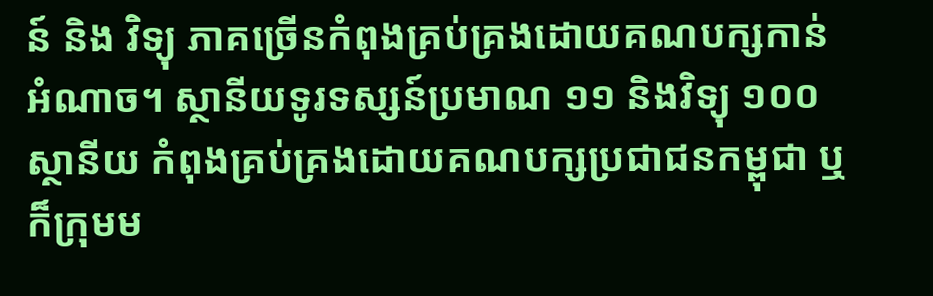ន៍ និង វិទ្យុ ភាគច្រើនកំពុងគ្រប់គ្រងដោយគណបក្សកាន់អំណាច។ ស្ថានីយទូរទស្សន៍ប្រមាណ ១១ និងវិទ្យុ ១០០ស្ថានីយ កំពុងគ្រប់គ្រងដោយគណបក្សប្រជាជនកម្ពុជា ឬក៏ក្រុមម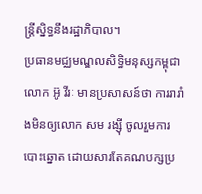ន្ត្រីស្និទ្ធនឹងរដ្ឋាភិបាល។
ប្រធានមជ្ឈមណ្ឌលសិទ្ធិមនុស្សកម្ពុជា លោក អ៊ូ វីរៈ មានប្រសាសន៍ថា ការរារាំងមិនឲ្យលោក សម រង្ស៊ី ចូលរួមការបោះឆ្នោត ដោយសារតែគណបក្សប្រ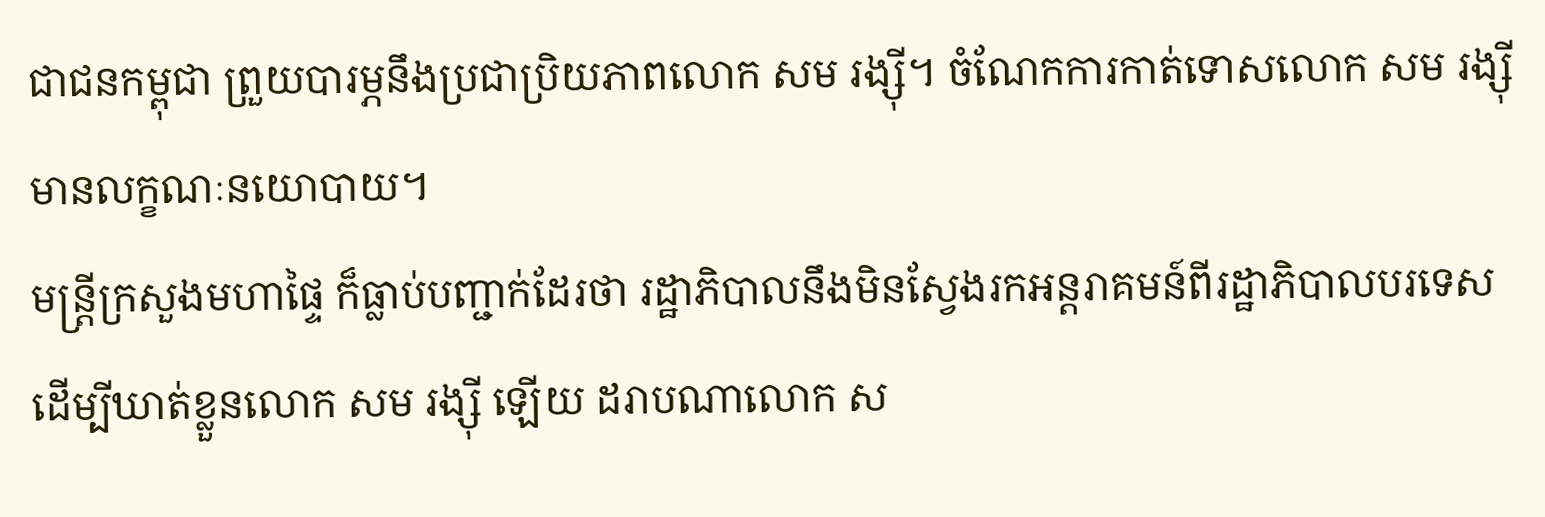ជាជនកម្ពុជា ព្រួយបារម្ភនឹងប្រជាប្រិយភាពលោក សម រង្ស៊ី។ ចំណែកការកាត់ទោសលោក សម រង្ស៊ី មានលក្ខណៈនយោបាយ។
មន្ត្រីក្រសួងមហាផ្ទៃ ក៏ធ្លាប់បញ្ជាក់ដែរថា រដ្ឋាភិបាលនឹងមិនស្វែងរកអន្តរាគមន៍ពីរដ្ឋាភិបាលបរទេស ដើម្បីឃាត់ខ្លួនលោក សម រង្ស៊ី ឡើយ ដរាបណាលោក ស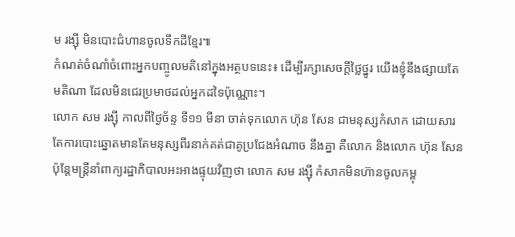ម រង្ស៊ី មិនបោះជំហានចូលទឹកដីខ្មែរ៕
កំណត់ចំណាំចំពោះអ្នកបញ្ចូលមតិនៅក្នុងអត្ថបទនេះ៖ ដើម្បីរក្សាសេចក្ដីថ្លៃថ្នូរ យើងខ្ញុំនឹងផ្សាយតែមតិណា ដែលមិនជេរប្រមាថដល់អ្នកដទៃប៉ុណ្ណោះ។
លោក សម រង្ស៊ី កាលពីថ្ងៃច័ន្ទ ទី១១ មីនា ចាត់ទុកលោក ហ៊ុន សែន ជាមនុស្សកំសាក ដោយសារតែការបោះឆ្នោតមានតែមនុស្សពីរនាក់គត់ជាគូប្រជែងអំណាច នឹងគ្នា គឺលោក និងលោក ហ៊ុន សែន ប៉ុន្តែមន្ត្រីនាំពាក្យរដ្ឋាភិបាលអះអាងផ្ទុយវិញថា លោក សម រង្ស៊ី កំសាកមិនហ៊ានចូលកម្ពុ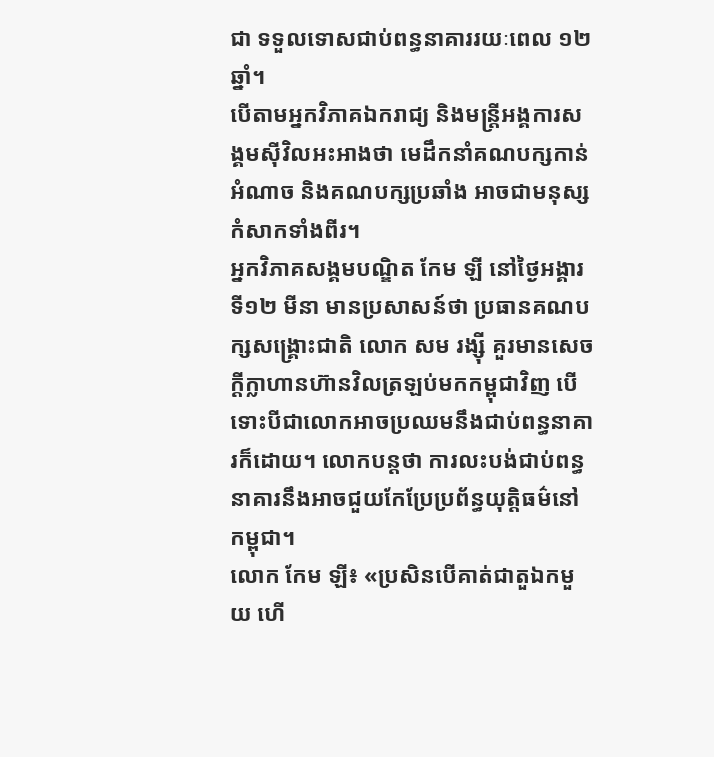ជា ទទួលទោសជាប់ពន្ធនាគាររយៈពេល ១២ឆ្នាំ។
បើតាមអ្នកវិភាគឯករាជ្យ និងមន្ត្រីអង្គការសង្គមស៊ីវិលអះអាងថា មេដឹកនាំគណបក្សកាន់អំណាច និងគណបក្សប្រឆាំង អាចជាមនុស្សកំសាកទាំងពីរ។
អ្នកវិភាគសង្គមបណ្ឌិត កែម ឡី នៅថ្ងៃអង្គារ ទី១២ មីនា មានប្រសាសន៍ថា ប្រធានគណបក្សសង្គ្រោះជាតិ លោក សម រង្ស៊ី គួរមានសេចក្ដីក្លាហានហ៊ានវិលត្រឡប់មកកម្ពុជាវិញ បើទោះបីជាលោកអាចប្រឈមនឹងជាប់ពន្ធនាគារក៏ដោយ។ លោកបន្តថា ការលះបង់ជាប់ពន្ធនាគារនឹងអាចជួយកែប្រែប្រព័ន្ធយុត្តិធម៌នៅ កម្ពុជា។
លោក កែម ឡី៖ «ប្រសិនបើគាត់ជាតួឯកមួយ ហើ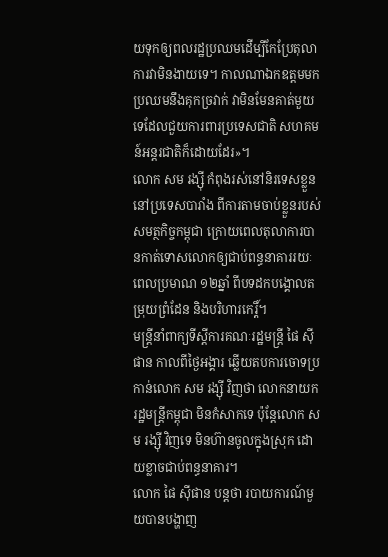យទុកឲ្យពលរដ្ឋប្រឈមដើម្បីកែប្រែតុលាការវាមិនងាយទេ។ កាលណាឯកឧត្ដមមកប្រឈមនឹងគុកច្រវាក់ វាមិនមែនគាត់មួយទេដែលជួយការពារប្រទេសជាតិ សហគមន៍អន្តរជាតិក៏ដោយដែរ»។
លោក សម រង្ស៊ី កំពុងរស់នៅនិរទេសខ្លួននៅប្រទេសបារាំង ពីការតាមចាប់ខ្លួនរបស់សមត្ថកិច្ចកម្ពុជា ក្រោយពេលតុលាការបានកាត់ទោសលោកឲ្យជាប់ពន្ធនាគាររយៈពេលប្រមាណ ១២ឆ្នាំ ពីបទដកបង្គោលតម្រុយព្រំដែន និងបរិហារកេរ្តិ៍។
មន្ត្រីនាំពាក្យទីស្ដីការគណៈរដ្ឋមន្ត្រី ផៃ ស៊ីផាន កាលពីថ្ងៃអង្គារ ឆ្លើយតបការចោទប្រកាន់លោក សម រង្ស៊ី វិញថា លោកនាយករដ្ឋមន្ត្រីកម្ពុជា មិនកំសាកទេ ប៉ុន្តែលោក សម រង្ស៊ី វិញទេ មិនហ៊ានចូលក្នុងស្រុក ដោយខ្លាចជាប់ពន្ធនាគារ។
លោក ផៃ ស៊ីផាន បន្តថា របាយការណ៍មួយបានបង្ហាញ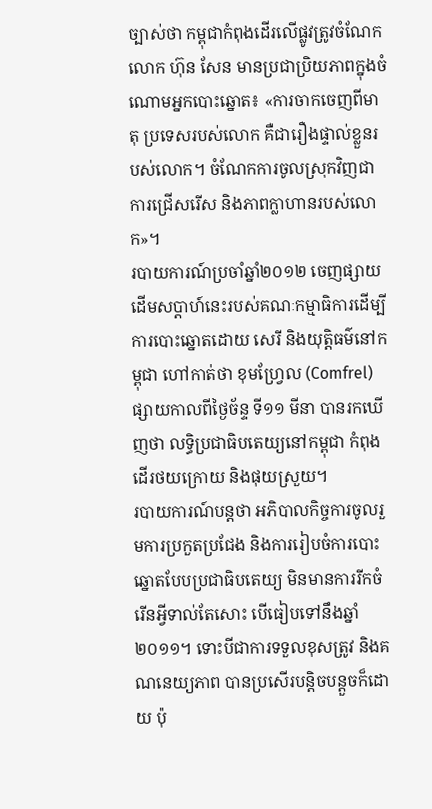ច្បាស់ថា កម្ពុជាកំពុងដើរលើផ្លូវត្រូវចំណែកលោក ហ៊ុន សែន មានប្រជាប្រិយភាពក្នុងចំណោមអ្នកបោះឆ្នោត៖ «ការចាកចេញពីមាតុ ប្រទេសរបស់លោក គឺជារឿងផ្ទាល់ខ្លួនរបស់លោក។ ចំណែកការចូលស្រុកវិញជាការជ្រើសរើស និងភាពក្លាហានរបស់លោក»។
របាយការណ៍ប្រចាំឆ្នាំ២០១២ ចេញផ្សាយដើមសប្ដាហ៍នេះរបស់គណៈកម្មាធិការដើម្បីការបោះឆ្នោតដោយ សេរី និងយុត្តិធម៌នៅកម្ពុជា ហៅកាត់ថា ខុមហ្រ្វែល (Comfrel) ផ្សាយកាលពីថ្ងៃច័ន្ទ ទី១១ មីនា បានរកឃើញថា លទ្ធិប្រជាធិបតេយ្យនៅកម្ពុជា កំពុងដើរថយក្រោយ និងផុយស្រួយ។
របាយការណ៍បន្តថា អភិបាលកិច្ចការចូលរួមការប្រកួតប្រជែង និងការរៀបចំការបោះឆ្នោតបែបប្រជាធិបតេយ្យ មិនមានការរីកចំរើនអ្វីទាល់តែសោះ បើធៀបទៅនឹងឆ្នាំ២០១១។ ទោះបីជាការទទួលខុសត្រូវ និងគណនេយ្យភាព បានប្រសើរបន្តិចបន្តួចក៏ដោយ ប៉ុ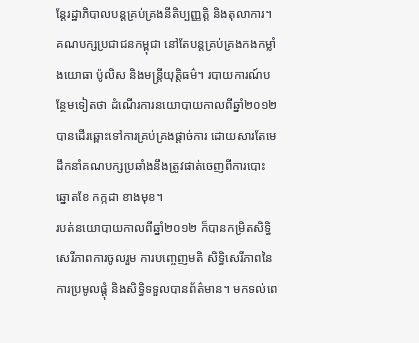ន្តែរដ្ឋាភិបាលបន្តគ្រប់គ្រងនីតិប្បញ្ញត្តិ និងតុលាការ។ គណបក្សប្រជាជនកម្ពុជា នៅតែបន្តគ្រប់គ្រងកងកម្លាំងយោធា ប៉ូលិស និងមន្ត្រីយុត្តិធម៌។ របាយការណ៍បន្ថែមទៀតថា ដំណើរការនយោបាយកាលពីឆ្នាំ២០១២ បានដើរឆ្ពោះទៅការគ្រប់គ្រងផ្តាច់ការ ដោយសារតែមេដឹកនាំគណបក្សប្រឆាំងនឹងត្រូវផាត់ចេញពីការបោះឆ្នោតខែ កក្កដា ខាងមុខ។
របត់នយោបាយកាលពីឆ្នាំ២០១២ ក៏បានកម្រិតសិទ្ធិសេរីភាពការចូលរួម ការបញ្ចេញមតិ សិទ្ធិសេរីភាពនៃការប្រមូលផ្ដុំ និងសិទ្ធិទទួលបានព័ត៌មាន។ មកទល់ពេ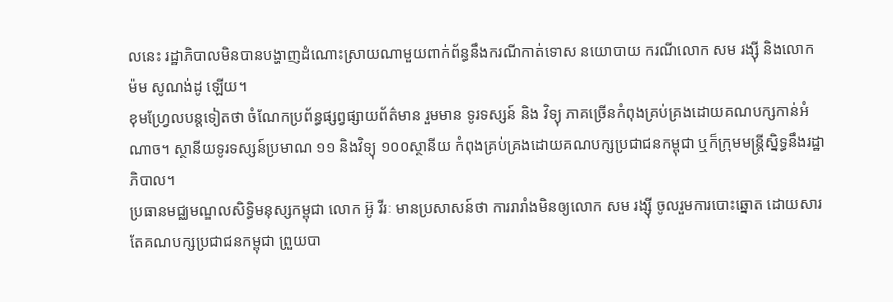លនេះ រដ្ឋាភិបាលមិនបានបង្ហាញដំណោះស្រាយណាមួយពាក់ព័ន្ធនឹងករណីកាត់ទោស នយោបាយ ករណីលោក សម រង្ស៊ី និងលោក ម៉ម សូណង់ដូ ឡើយ។
ខុមហ្រ្វែលបន្តទៀតថា ចំណែកប្រព័ន្ធផ្សព្វផ្សាយព័ត៌មាន រួមមាន ទូរទស្សន៍ និង វិទ្យុ ភាគច្រើនកំពុងគ្រប់គ្រងដោយគណបក្សកាន់អំណាច។ ស្ថានីយទូរទស្សន៍ប្រមាណ ១១ និងវិទ្យុ ១០០ស្ថានីយ កំពុងគ្រប់គ្រងដោយគណបក្សប្រជាជនកម្ពុជា ឬក៏ក្រុមមន្ត្រីស្និទ្ធនឹងរដ្ឋាភិបាល។
ប្រធានមជ្ឈមណ្ឌលសិទ្ធិមនុស្សកម្ពុជា លោក អ៊ូ វីរៈ មានប្រសាសន៍ថា ការរារាំងមិនឲ្យលោក សម រង្ស៊ី ចូលរួមការបោះឆ្នោត ដោយសារតែគណបក្សប្រជាជនកម្ពុជា ព្រួយបា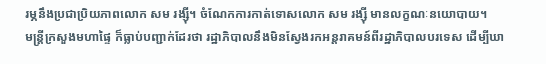រម្ភនឹងប្រជាប្រិយភាពលោក សម រង្ស៊ី។ ចំណែកការកាត់ទោសលោក សម រង្ស៊ី មានលក្ខណៈនយោបាយ។
មន្ត្រីក្រសួងមហាផ្ទៃ ក៏ធ្លាប់បញ្ជាក់ដែរថា រដ្ឋាភិបាលនឹងមិនស្វែងរកអន្តរាគមន៍ពីរដ្ឋាភិបាលបរទេស ដើម្បីឃា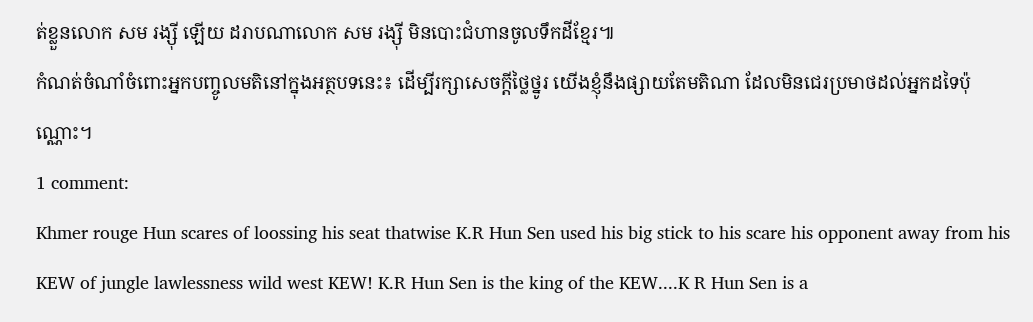ត់ខ្លួនលោក សម រង្ស៊ី ឡើយ ដរាបណាលោក សម រង្ស៊ី មិនបោះជំហានចូលទឹកដីខ្មែរ៕
កំណត់ចំណាំចំពោះអ្នកបញ្ចូលមតិនៅក្នុងអត្ថបទនេះ៖ ដើម្បីរក្សាសេចក្ដីថ្លៃថ្នូរ យើងខ្ញុំនឹងផ្សាយតែមតិណា ដែលមិនជេរប្រមាថដល់អ្នកដទៃប៉ុណ្ណោះ។
1 comment:
Khmer rouge Hun scares of loossing his seat thatwise K.R Hun Sen used his big stick to his scare his opponent away from his KEW of jungle lawlessness wild west KEW! K.R Hun Sen is the king of the KEW....K R Hun Sen is a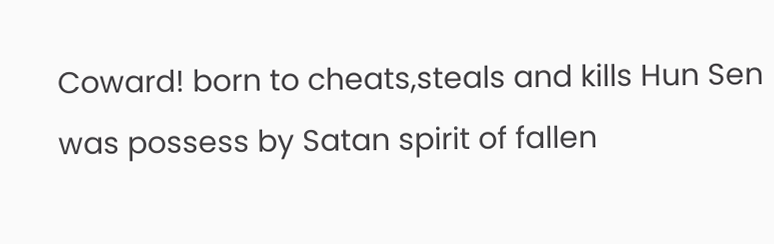Coward! born to cheats,steals and kills Hun Sen was possess by Satan spirit of fallen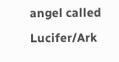angel called Lucifer/Ark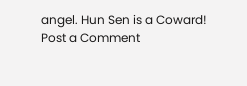angel. Hun Sen is a Coward!
Post a Comment